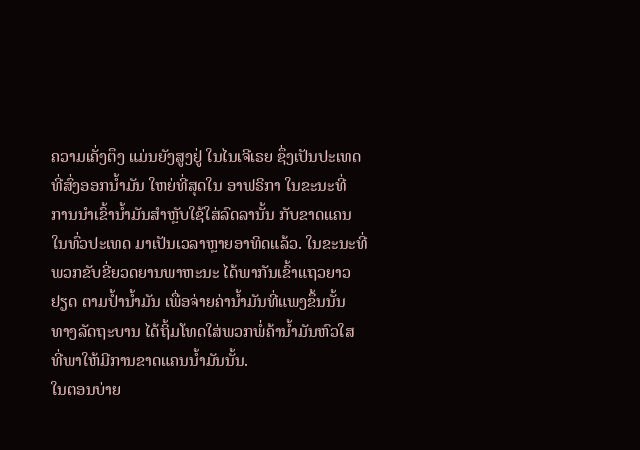ຄວາມເຄັ່ງຕຶງ ແມ່ນຍັງສູງຢູ່ ໃນໄນເຈີເຣຍ ຊຶ່ງເປັນປະເທດ
ທີ່ສົ່ງອອກນ້ຳມັນ ໃຫຍ່ທີ່ສຸດໃນ ອາຟຣິກາ ໃນຂະນະທີ່
ການນຳເຂົ້ານ້ຳມັນສຳຫຼັບໃຊ້ໃສ່ລົດລານັ້ນ ກັບຂາດແຄນ
ໃນທົ່ວປະເທດ ມາເປັນເວລາຫຼາຍອາທິດແລ້ວ. ໃນຂະນະທີ່
ພວກຂັບຂີ່ຍວດຍານພາຫະນະ ໄດ້ພາກັນເຂົ້າແຖວຍາວ
ຢຽດ ຕາມປ້ຳນ້ຳມັນ ເພື່ອຈ່າຍຄ່ານ້ຳມັນທີ່ແພງຂຶ້ນນັ້ນ
ທາງລັດຖະບານ ໄດ້ຖິ້ມໂທດໃສ່ພວກພໍ່ຄ້ານ້ຳມັນຫົວໃສ
ທີ່ພາໃຫ້ມີການຂາດແຄນນ້ຳມັນນັ້ນ.
ໃນຕອນບ່າຍ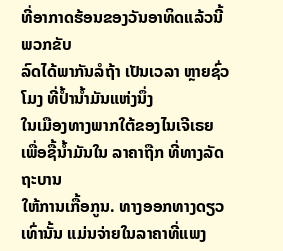ທີ່ອາກາດຮ້ອນຂອງວັນອາທິດແລ້ວນີ້ ພວກຂັບ
ລົດໄດ້ພາກັນລໍຖ້າ ເປັນເວລາ ຫຼາຍຊົ່ວໂມງ ທີ່ປ້ຳນ້ຳມັນແຫ່ງນຶ່ງ
ໃນເມືອງທາງພາກໃຕ້ຂອງໄນເຈີເຣຍ ເພື່ອຊື້ນ້ຳມັນໃນ ລາຄາຖືກ ທີ່ທາງລັດຖະບານ
ໃຫ້ການເກື້ອກູນ. ທາງອອກທາງດຽວເທົ່ານັ້ນ ແມ່ນຈ່າຍໃນລາຄາທີ່ແພງ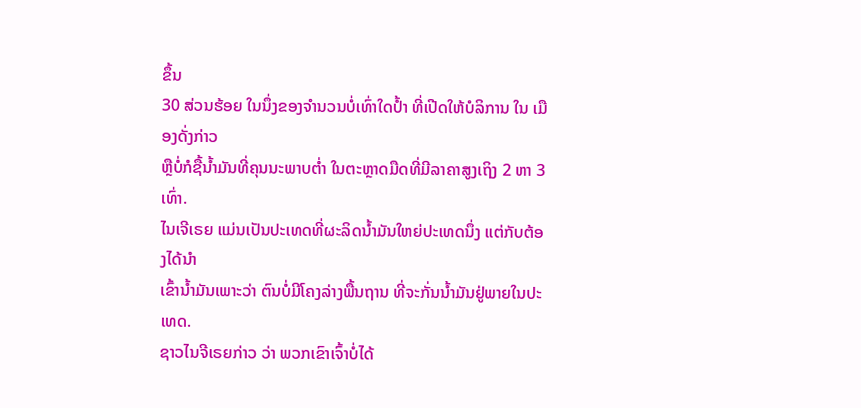ຂຶ້ນ
30 ສ່ວນຮ້ອຍ ໃນນຶ່ງຂອງຈຳນວນບໍ່ເທົ່າໃດປ້ຳ ທີ່ເປີດໃຫ້ບໍລິການ ໃນ ເມືອງດັ່ງກ່າວ
ຫຼືບໍ່ກໍຊື້ນ້ຳມັນທີ່ຄຸນນະພາບຕ່ຳ ໃນຕະຫຼາດມືດທີ່ມີລາຄາສູງເຖິງ 2 ຫາ 3 ເທົ່າ.
ໄນເຈີເຣຍ ແມ່ນເປັນປະເທດທີ່ຜະລິດນ້ຳມັນໃຫຍ່ປະເທດນຶ່ງ ແຕ່ກັບຕ້ອງໄດ້ນຳ
ເຂົ້ານ້ຳມັນເພາະວ່າ ຕົນບໍ່ມີໂຄງລ່າງພື້ນຖານ ທີ່ຈະກັ່ນນ້ຳມັນຢູ່ພາຍໃນປະເທດ.
ຊາວໄນຈີເຣຍກ່າວ ວ່າ ພວກເຂົາເຈົ້າບໍ່ໄດ້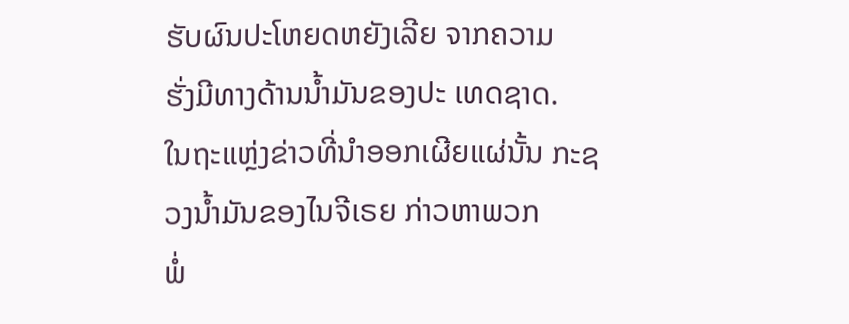ຮັບຜົນປະໂຫຍດຫຍັງເລີຍ ຈາກຄວາມ
ຮັ່ງມີທາງດ້ານນ້ຳມັນຂອງປະ ເທດຊາດ.
ໃນຖະແຫຼ່ງຂ່າວທີ່ນຳອອກເຜີຍແຜ່ນັ້ນ ກະຊວງນ້ຳມັນຂອງໄນຈີເຣຍ ກ່າວຫາພວກ
ພໍ່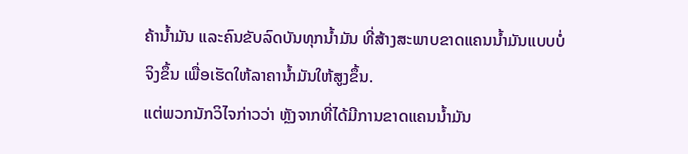ຄ້ານ້ຳມັນ ແລະຄົນຂັບລົດບັນທຸກນ້ຳມັນ ທີ່ສ້າງສະພາບຂາດແຄນນ້ຳມັນແບບບໍ່
ຈິງຂຶ້ນ ເພື່ອເຮັດໃຫ້ລາຄານ້ຳມັນໃຫ້ສູງຂຶ້ນ.
ແຕ່ພວກນັກວິໄຈກ່າວວ່າ ຫຼັງຈາກທີ່ໄດ້ມີການຂາດແຄນນ້ຳມັນ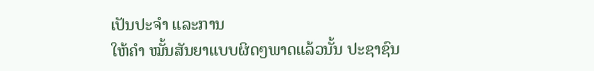ເປັນປະຈຳ ແລະການ
ໃຫ້ຄຳ ໝັ້ນສັນຍາແບບຜິດໆພາດແລ້ວນັ້ນ ປະຊາຊົນ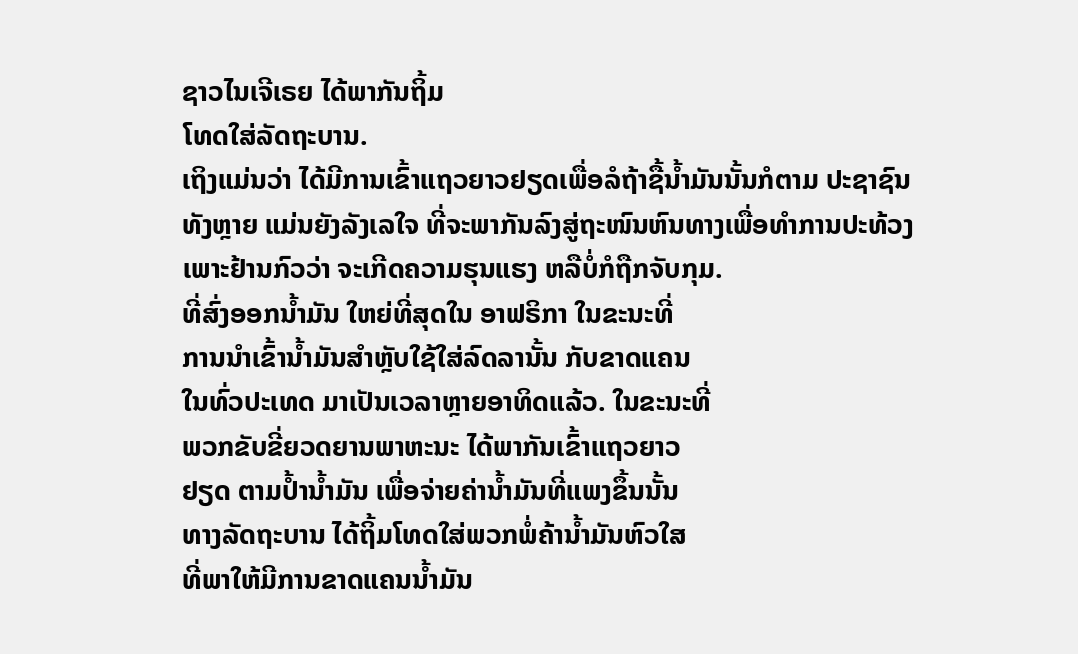ຊາວໄນເຈີເຣຍ ໄດ້ພາກັນຖິ້ມ
ໂທດໃສ່ລັດຖະບານ.
ເຖິງແມ່ນວ່າ ໄດ້ມີການເຂົ້າແຖວຍາວຢຽດເພື່ອລໍຖ້າຊື້ນ້ຳມັນນັ້ນກໍຕາມ ປະຊາຊົນ
ທັງຫຼາຍ ແມ່ນຍັງລັງເລໃຈ ທີ່ຈະພາກັນລົງສູ່ຖະໜົນຫົນທາງເພື່ອທຳການປະທ້ວງ
ເພາະຢ້ານກົວວ່າ ຈະເກີດຄວາມຮຸນແຮງ ຫລືບໍ່ກໍຖືກຈັບກຸມ.
ທີ່ສົ່ງອອກນ້ຳມັນ ໃຫຍ່ທີ່ສຸດໃນ ອາຟຣິກາ ໃນຂະນະທີ່
ການນຳເຂົ້ານ້ຳມັນສຳຫຼັບໃຊ້ໃສ່ລົດລານັ້ນ ກັບຂາດແຄນ
ໃນທົ່ວປະເທດ ມາເປັນເວລາຫຼາຍອາທິດແລ້ວ. ໃນຂະນະທີ່
ພວກຂັບຂີ່ຍວດຍານພາຫະນະ ໄດ້ພາກັນເຂົ້າແຖວຍາວ
ຢຽດ ຕາມປ້ຳນ້ຳມັນ ເພື່ອຈ່າຍຄ່ານ້ຳມັນທີ່ແພງຂຶ້ນນັ້ນ
ທາງລັດຖະບານ ໄດ້ຖິ້ມໂທດໃສ່ພວກພໍ່ຄ້ານ້ຳມັນຫົວໃສ
ທີ່ພາໃຫ້ມີການຂາດແຄນນ້ຳມັນ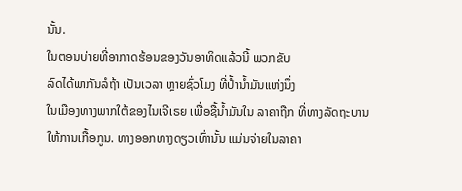ນັ້ນ.
ໃນຕອນບ່າຍທີ່ອາກາດຮ້ອນຂອງວັນອາທິດແລ້ວນີ້ ພວກຂັບ
ລົດໄດ້ພາກັນລໍຖ້າ ເປັນເວລາ ຫຼາຍຊົ່ວໂມງ ທີ່ປ້ຳນ້ຳມັນແຫ່ງນຶ່ງ
ໃນເມືອງທາງພາກໃຕ້ຂອງໄນເຈີເຣຍ ເພື່ອຊື້ນ້ຳມັນໃນ ລາຄາຖືກ ທີ່ທາງລັດຖະບານ
ໃຫ້ການເກື້ອກູນ. ທາງອອກທາງດຽວເທົ່ານັ້ນ ແມ່ນຈ່າຍໃນລາຄາ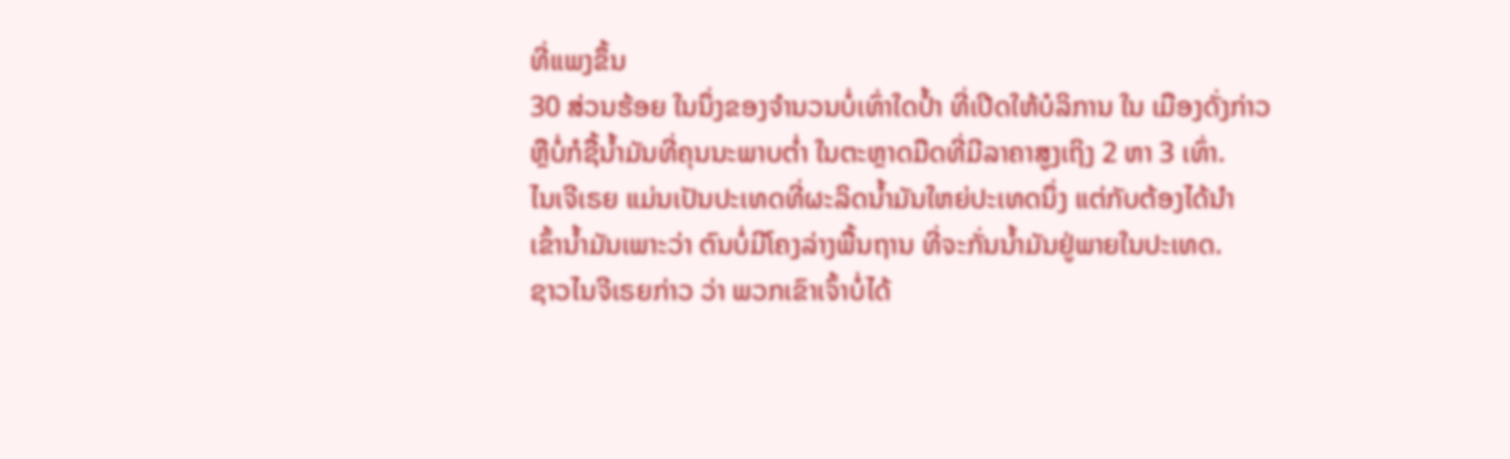ທີ່ແພງຂຶ້ນ
30 ສ່ວນຮ້ອຍ ໃນນຶ່ງຂອງຈຳນວນບໍ່ເທົ່າໃດປ້ຳ ທີ່ເປີດໃຫ້ບໍລິການ ໃນ ເມືອງດັ່ງກ່າວ
ຫຼືບໍ່ກໍຊື້ນ້ຳມັນທີ່ຄຸນນະພາບຕ່ຳ ໃນຕະຫຼາດມືດທີ່ມີລາຄາສູງເຖິງ 2 ຫາ 3 ເທົ່າ.
ໄນເຈີເຣຍ ແມ່ນເປັນປະເທດທີ່ຜະລິດນ້ຳມັນໃຫຍ່ປະເທດນຶ່ງ ແຕ່ກັບຕ້ອງໄດ້ນຳ
ເຂົ້ານ້ຳມັນເພາະວ່າ ຕົນບໍ່ມີໂຄງລ່າງພື້ນຖານ ທີ່ຈະກັ່ນນ້ຳມັນຢູ່ພາຍໃນປະເທດ.
ຊາວໄນຈີເຣຍກ່າວ ວ່າ ພວກເຂົາເຈົ້າບໍ່ໄດ້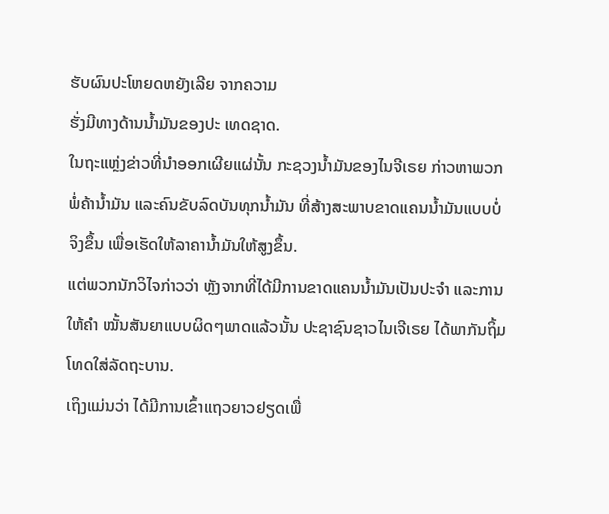ຮັບຜົນປະໂຫຍດຫຍັງເລີຍ ຈາກຄວາມ
ຮັ່ງມີທາງດ້ານນ້ຳມັນຂອງປະ ເທດຊາດ.
ໃນຖະແຫຼ່ງຂ່າວທີ່ນຳອອກເຜີຍແຜ່ນັ້ນ ກະຊວງນ້ຳມັນຂອງໄນຈີເຣຍ ກ່າວຫາພວກ
ພໍ່ຄ້ານ້ຳມັນ ແລະຄົນຂັບລົດບັນທຸກນ້ຳມັນ ທີ່ສ້າງສະພາບຂາດແຄນນ້ຳມັນແບບບໍ່
ຈິງຂຶ້ນ ເພື່ອເຮັດໃຫ້ລາຄານ້ຳມັນໃຫ້ສູງຂຶ້ນ.
ແຕ່ພວກນັກວິໄຈກ່າວວ່າ ຫຼັງຈາກທີ່ໄດ້ມີການຂາດແຄນນ້ຳມັນເປັນປະຈຳ ແລະການ
ໃຫ້ຄຳ ໝັ້ນສັນຍາແບບຜິດໆພາດແລ້ວນັ້ນ ປະຊາຊົນຊາວໄນເຈີເຣຍ ໄດ້ພາກັນຖິ້ມ
ໂທດໃສ່ລັດຖະບານ.
ເຖິງແມ່ນວ່າ ໄດ້ມີການເຂົ້າແຖວຍາວຢຽດເພື່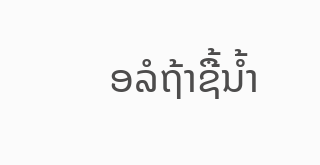ອລໍຖ້າຊື້ນ້ຳ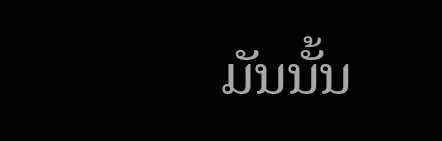ມັນນັ້ນ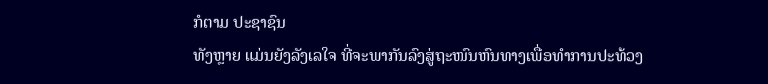ກໍຕາມ ປະຊາຊົນ
ທັງຫຼາຍ ແມ່ນຍັງລັງເລໃຈ ທີ່ຈະພາກັນລົງສູ່ຖະໜົນຫົນທາງເພື່ອທຳການປະທ້ວງ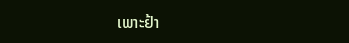ເພາະຢ້າ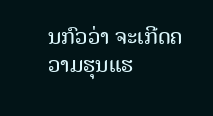ນກົວວ່າ ຈະເກີດຄວາມຮຸນແຮ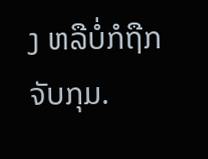ງ ຫລືບໍ່ກໍຖືກຈັບກຸມ.